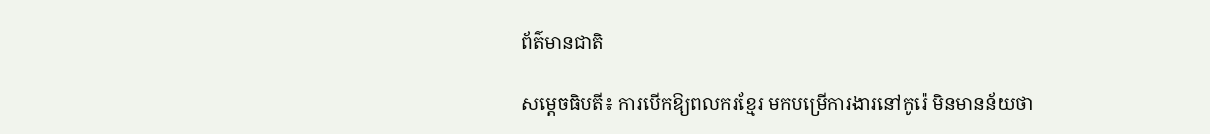ព័ត៌មានជាតិ

សម្តេចធិបតី៖ ការបើកឱ្យពលករខ្មែរ មកបម្រើការងារនៅកូរ៉េ មិនមានន័យថា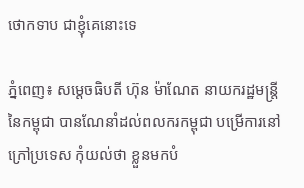ថោកទាប ជាខ្ញុំគេនោះទេ

ភ្នំពេញ៖ សម្តេចធិបតី ហ៊ុន ម៉ាណែត នាយករដ្ឋមន្ត្រីនៃកម្ពុជា បានណែនាំដល់ពលករកម្ពុជា បម្រើការនៅក្រៅប្រទេស កុំយល់ថា ខ្លួនមកបំ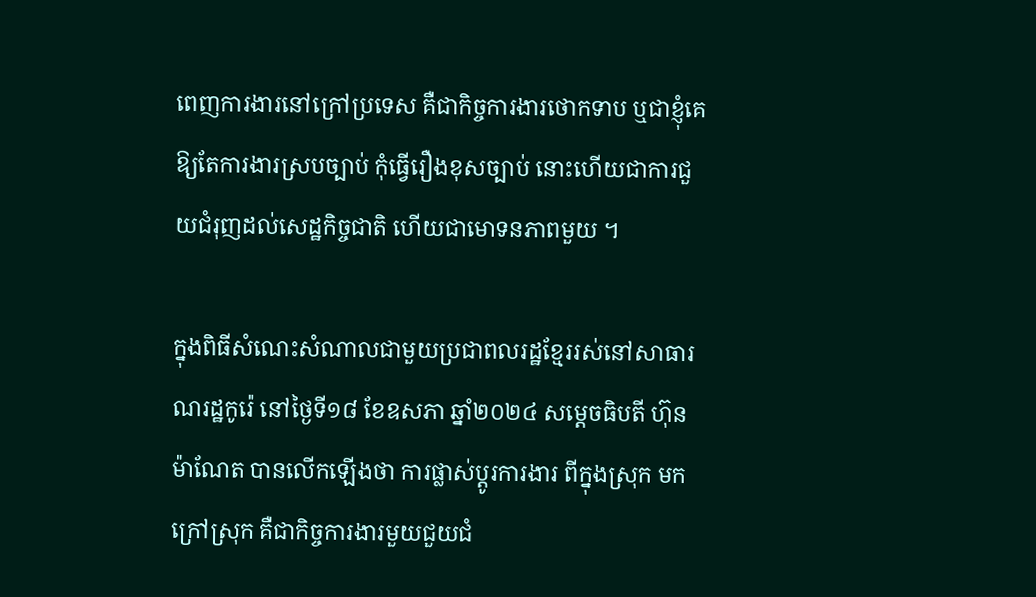ពេញការងារនៅក្រៅប្រទេស គឺជាកិច្ចការងារថោកទាប ឬជាខ្ញុំគេ ឱ្យតែការងារស្របច្បាប់ កុំធ្វើរឿងខុសច្បាប់ នោះហើយជាការជួយជំរុញដល់សេដ្ឋកិច្ចជាតិ ហើយជាមោទនភាពមួយ ។

ក្នុងពិធីសំណេះសំណាលជាមួយប្រជាពលរដ្ឋខ្មែររស់នៅសាធារណរដ្ឋកូរ៉េ នៅថ្ងៃទី១៨ ខែឧសភា ឆ្នាំ២០២៤ សម្តេចធិបតី ហ៊ុន ម៉ាណែត បានលើកឡើងថា ការផ្លាស់ប្តូរការងារ ពីក្នុងស្រុក មកក្រៅស្រុក គឺជាកិច្ចការងារមួយជួយជំ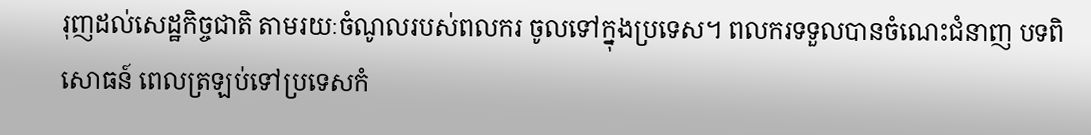រុញដល់សេដ្ឋកិច្ចជាតិ តាមរយៈចំណូលរបស់ពលករ ចូលទៅក្នុងប្រទេស។ ពលករទទួលបានចំណេះជំនាញ បទពិសោធន៍ ពេលត្រឡប់ទៅប្រទេសកំ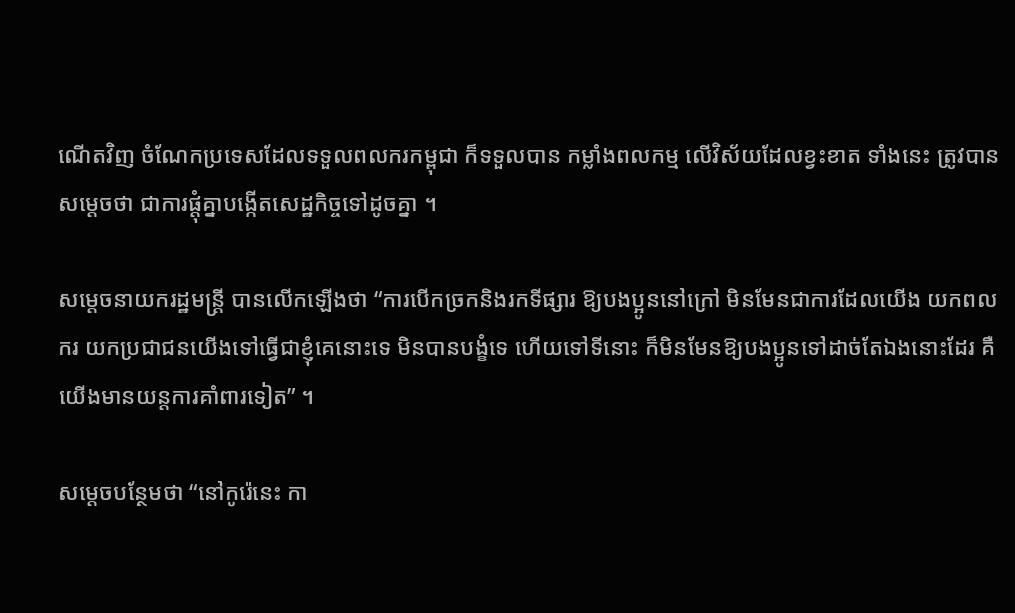ណើតវិញ ចំណែកប្រទេសដែលទទួលពលករកម្ពុជា ក៏ទទួលបាន កម្លាំងពលកម្ម លើវិស័យដែលខ្វះខាត ទាំងនេះ ត្រូវបានសម្តេចថា ជាការផ្តុំគ្នាបង្កើតសេដ្ឋកិច្ចទៅដូចគ្នា ។

សម្តេចនាយករដ្ឋមន្ត្រី បានលើកឡើងថា “ការបើកច្រកនិងរកទីផ្សារ ឱ្យបងប្អូននៅក្រៅ មិនមែនជាការដែលយើង យកពលករ យកប្រជាជនយើងទៅធ្វើជាខ្ញុំគេនោះទេ មិនបានបង្ខំទេ ហើយទៅទីនោះ ក៏មិនមែនឱ្យបងប្អូនទៅដាច់តែឯងនោះដែរ គឺយើងមានយន្តការគាំពារទៀត” ។

សម្តេចបន្ថែមថា “នៅកូរ៉េនេះ កា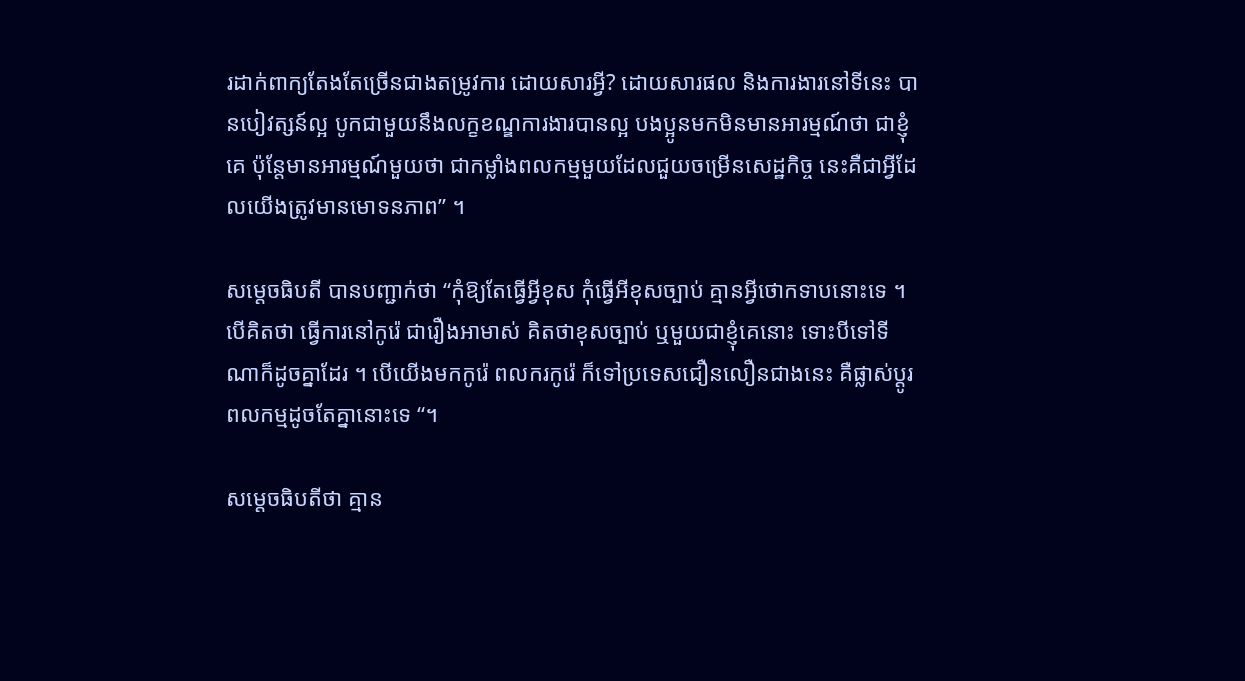រដាក់ពាក្យតែងតែច្រើនជាងតម្រូវការ ដោយសារអ្វី? ដោយសារផល និងការងារនៅទីនេះ បានបៀវត្សន៍ល្អ បូកជាមួយនឹងលក្ខខណ្ឌការងារបានល្អ បងប្អូនមកមិនមានអារម្មណ៍ថា ជាខ្ញុំគេ ប៉ុន្តែមានអារម្មណ៍មួយថា ជាកម្លាំងពលកម្មមួយដែលជួយចម្រើនសេដ្ឋកិច្ច នេះគឺជាអ្វីដែលយើងត្រូវមានមោទនភាព” ។

សម្តេចធិបតី បានបញ្ជាក់ថា “កុំឱ្យតែធ្វើអ្វីខុស កុំធ្វើអីខុសច្បាប់ គ្មានអ្វីថោកទាបនោះទេ ។ បើគិតថា ធ្វើការនៅកូរ៉េ ជារឿងអាមាស់ គិតថាខុសច្បាប់ ឬមួយជាខ្ញុំគេនោះ ទោះបីទៅទីណាក៏ដូចគ្នាដែរ ។ បើយើងមកកូរ៉េ ពលករកូរ៉េ ក៏ទៅប្រទេសជឿនលឿនជាងនេះ គឺផ្លាស់ប្តូរពលកម្មដូចតែគ្នានោះទេ “។

សម្តេចធិបតីថា គ្មាន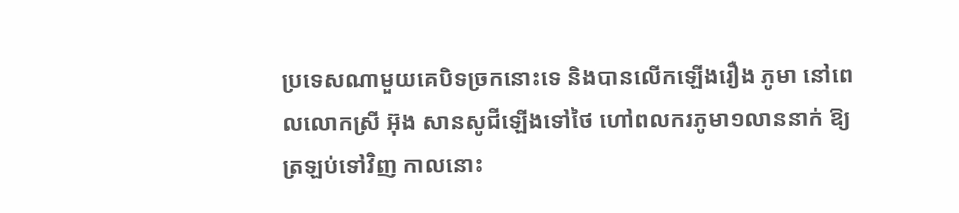ប្រទេសណាមួយគេបិទច្រកនោះទេ និងបានលើកឡើងរឿង ភូមា នៅពេលលោកស្រី អ៊ុង សានសូជីឡើងទៅថៃ ហៅពលករភូមា១លាននាក់ ឱ្យត្រឡប់ទៅវិញ កាលនោះ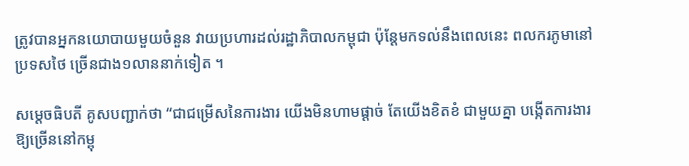ត្រូវបានអ្នកនយោបាយមួយចំនួន វាយប្រហារដល់រដ្ឋាភិបាលកម្ពុជា ប៉ុន្តែមកទល់នឹងពេលនេះ ពលករភូមានៅប្រទសថៃ ច្រើនជាង១លាននាក់ទៀត ។

សម្តេចធិបតី គូសបញ្ជាក់ថា “ជាជម្រើសនៃការងារ យើងមិនហាមផ្តាច់ តែយើងខិតខំ ជាមួយគ្នា បង្កើតការងារឱ្យច្រើននៅកម្ពុ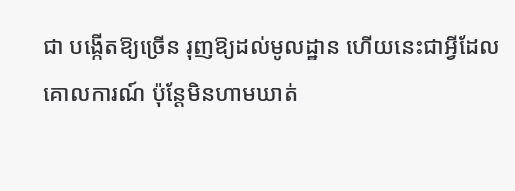ជា បង្កើតឱ្យច្រើន រុញឱ្យដល់មូលដ្ឋាន ហើយនេះជាអ្វីដែលគោលការណ៍ ប៉ុន្តែមិនហាមឃាត់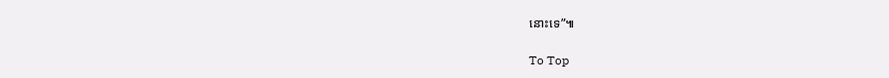នោះទេ”៕

To Top